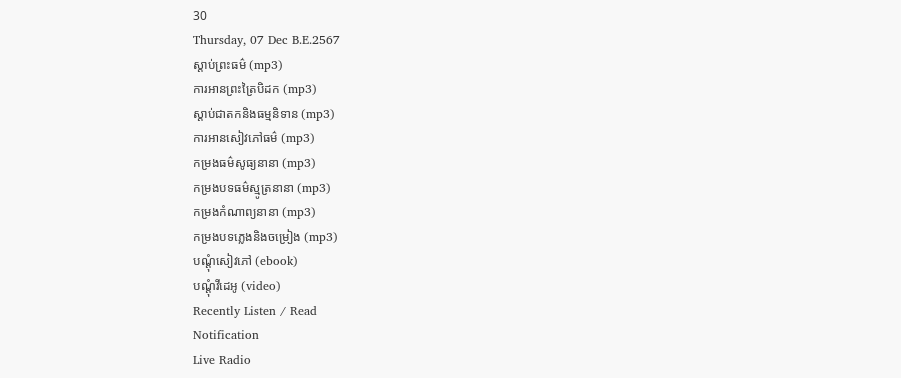30
Thursday, 07 Dec B.E.2567
ស្តាប់ព្រះធម៌ (mp3)
ការអានព្រះត្រៃបិដក (mp3)
ស្តាប់ជាតកនិងធម្មនិទាន (mp3)
ការអានសៀវភៅធម៌ (mp3)
កម្រងធម៌សូធ្យនានា (mp3)
កម្រងបទធម៌ស្មូត្រនានា (mp3)
កម្រងកំណាព្យនានា (mp3)
កម្រងបទភ្លេងនិងចម្រៀង (mp3)
បណ្តុំសៀវភៅ (ebook)
បណ្តុំវីដេអូ (video)
Recently Listen / Read
Notification
Live Radio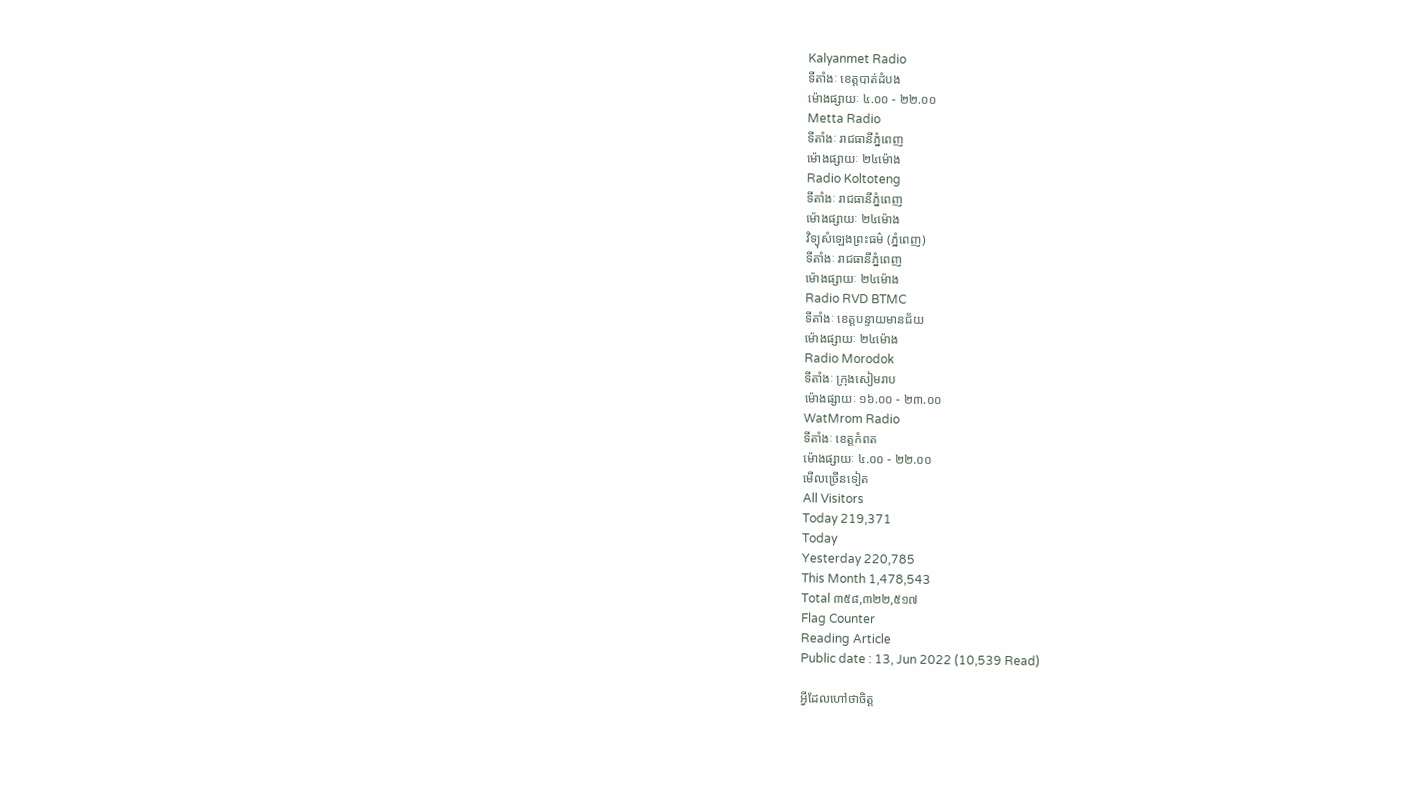Kalyanmet Radio
ទីតាំងៈ ខេត្តបាត់ដំបង
ម៉ោងផ្សាយៈ ៤.០០ - ២២.០០
Metta Radio
ទីតាំងៈ រាជធានីភ្នំពេញ
ម៉ោងផ្សាយៈ ២៤ម៉ោង
Radio Koltoteng
ទីតាំងៈ រាជធានីភ្នំពេញ
ម៉ោងផ្សាយៈ ២៤ម៉ោង
វិទ្យុសំឡេងព្រះធម៌ (ភ្នំពេញ)
ទីតាំងៈ រាជធានីភ្នំពេញ
ម៉ោងផ្សាយៈ ២៤ម៉ោង
Radio RVD BTMC
ទីតាំងៈ ខេត្តបន្ទាយមានជ័យ
ម៉ោងផ្សាយៈ ២៤ម៉ោង
Radio Morodok
ទីតាំងៈ ក្រុងសៀមរាប
ម៉ោងផ្សាយៈ ១៦.០០ - ២៣.០០
WatMrom Radio
ទីតាំងៈ ខេត្តកំពត
ម៉ោងផ្សាយៈ ៤.០០ - ២២.០០
មើលច្រើនទៀត
All Visitors
Today 219,371
Today
Yesterday 220,785
This Month 1,478,543
Total ៣៥៨,៣២២,៥១៧
Flag Counter
Reading Article
Public date : 13, Jun 2022 (10,539 Read)

អ្វីដែលហៅថាចិត្ត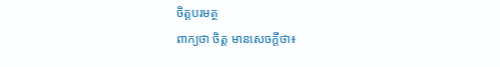ចិត្តបរមត្ថ
ពាក្យថា ចិត្ត មានសេចក្តីថា៖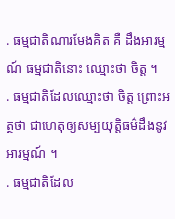. ធម្មជាតិណារមែងគិត គឺ ដឹងអារម្មណ៍ ធម្មជាតិនេាះ ឈ្មេាះថា ចិត្ត ។
. ធម្មជាតិដែលឈ្មេាះថា ចិត្ត ព្រេាះអត្ថថា ជាហេតុឲ្យសម្បយុត្តិធម៌ដឹងនូវអារម្មណ៍ ។
. ធម្មជាតិដែល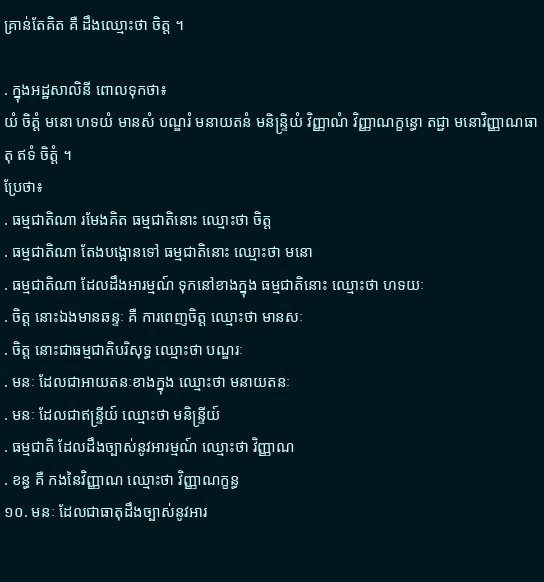គ្រាន់តែគិត គឺ ដឹងឈ្មេាះថា ចិត្ត ។

. ក្នុងអដ្ឋសាលិនី ពេាលទុកថា៖
យំ ចិត្តំ មនេា ហទយំ មានសំ បណ្ឌរំ មនាយតនំ មនិន្ទ្រិយំ វិញ្ញាណំ វិញ្ញាណក្ខន្ធេា តជ្ជា មនេាវិញ្ញាណធាតុ ឥទំ ចិត្តំ ។
ប្រែថា៖
. ធម្មជាតិណា រមែងគិត ធម្មជាតិនេាះ ឈ្មេាះថា ចិត្ត
. ធម្មជាតិណា តែងបង្អេានទៅ ធម្មជាតិនេាះ ឈ្មេាះថា មនេា
. ធម្មជាតិណា ដែលដឹងអារម្មណ៍ ទុកនៅខាងក្នុង ធម្មជាតិនេាះ ឈ្មេាះថា ហទយៈ
. ចិត្ត នេាះឯងមានឆន្ទៈ គឺ ការពេញចិត្ត ឈ្មេាះថា មានសៈ
. ចិត្ត នេាះជាធម្មជាតិបរិសុទ្ធ ឈ្មេាះថា បណ្ឌរៈ
. មនៈ ដែលជាអាយតនៈខាងក្នុង ឈ្មេាះថា មនាយតនៈ
. មនៈ ដែលជាឥន្ទ្រីយ៍ ឈ្មេាះថា មនិន្ទ្រីយ៍
. ធម្មជាតិ ដែលដឹងច្បាស់នូវអារម្មណ៍ ឈ្មេាះថា វិញ្ញាណ
. ខន្ធ គឺ កងនៃវិញ្ញាណ ឈ្មេាះថា វិញ្ញាណក្ខន្ធ
១០. មនៈ ដែលជាធាតុដឹងច្បាស់នូវអារ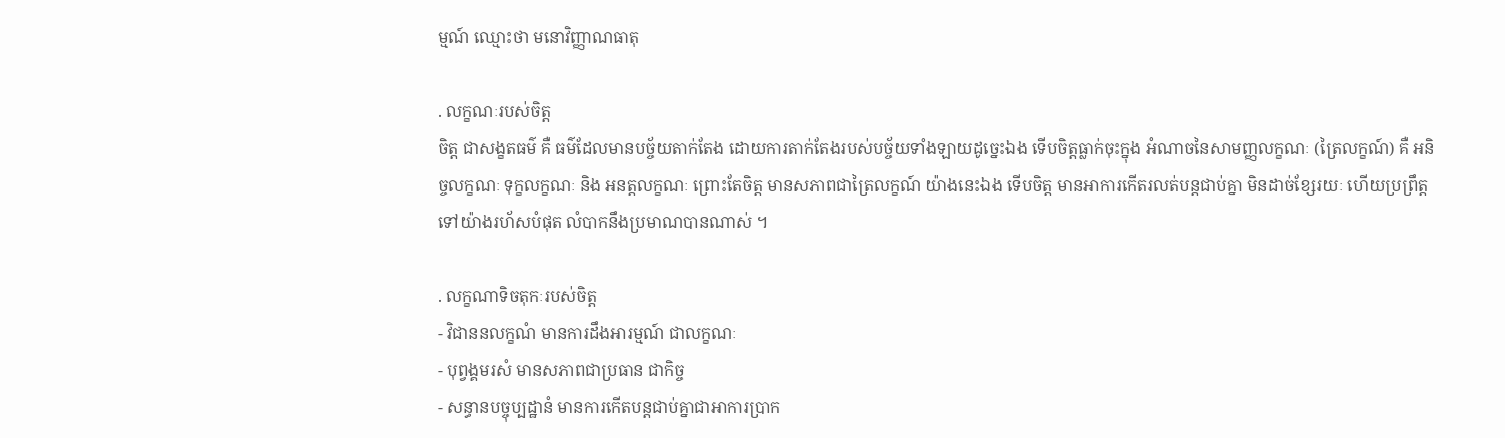ម្មណ៍ ឈ្មេាះថា មនេាវិញ្ញាណធាតុ

. លក្ខណៈរបស់ចិត្ត
ចិត្ត ជាសង្ខតធម៌ គឺ ធម៌ដែលមានបច្ច័យតាក់តែង ដេាយការតាក់តែងរបស់បច្ច័យទាំងឡាយដូច្នេះឯង ទេីបចិត្តធ្លាក់ចុះក្នុង អំណាចនៃសាមញ្ញលក្ខណៈ (ត្រៃលក្ខណ៍) គឺ អនិច្ចលក្ខណៈ ទុក្ខលក្ខណៈ និង អនត្តលក្ខណៈ ព្រេាះតែចិត្ត មានសភាពជាត្រៃលក្ខណ៍ យ៉ាងនេះឯង ទេីបចិត្ត មានអាការកេីតរលត់បន្តជាប់គ្នា មិនដាច់ខ្សែរយៈ ហេីយប្រព្រឹត្តទៅយ៉ាងរហ័សបំផុត លំបាកនឹងប្រមាណបានណាស់ ។

. លក្ខណាទិចតុកៈរបស់ចិត្ត
- វិជាននលក្ខណំ មានការដឹងអារម្មណ៍ ជាលក្ខណៈ
- បុព្វង្គមរសំ មានសភាពជាប្រធាន ជាកិច្ច
- សន្ធានបច្ចុប្បដ្ឋានំ មានការកេីតបន្តជាប់គ្នាជាអាការប្រាក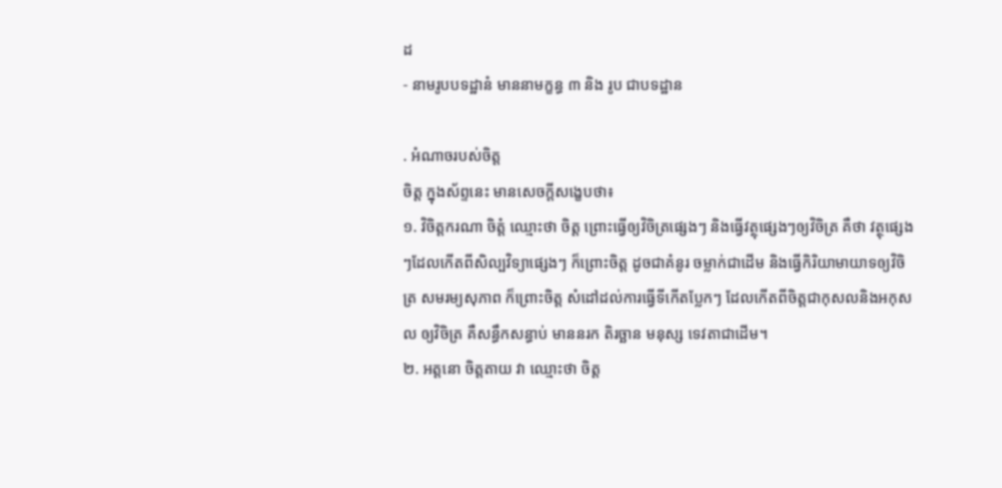ដ
- នាមរូបបទដ្ឋានំ មាននាមក្ខន្ធ ៣ និង រូប ជាបទដ្ឋាន

. អំណាចរបស់ចិត្ត
ចិត្ត ក្នុងស័ព្ទនេះ មានសេចក្តីសង្ខេបថា៖
១. វិចិត្តករណា ចិត្តំ ឈ្មេាះថា ចិត្ត ព្រេាះធ្វេីឲ្យវិចិត្រផ្សេងៗ និងធ្វេីវត្ថុផ្សេងៗឲ្យវិចិត្រ គឺថា វត្ថុផ្សេងៗដែលកេីតពីសិល្បវិទ្យាផ្សេងៗ ក៏ព្រេាះចិត្ត ដូចជាគំនូរ ចម្លាក់ជាដេីម និងធ្វេីកិរិយាមាយាទឲ្យវិចិត្រ សមរម្យសុភាព ក៏ព្រេាះចិត្ត សំដៅដល់ការធ្វេីទីកេីតប្លែកៗ ដែលកេីតពីចិត្តជាកុសលនិងអកុសល ឲ្យវិចិត្រ គឺសន្ធឹកសន្ធាប់ មាននរក តិរច្ឆាន មនុស្ស ទេវតាជាដេីម។
២. អត្តនេា ចិត្តតាយ វា ឈ្មេាះថា ចិត្ត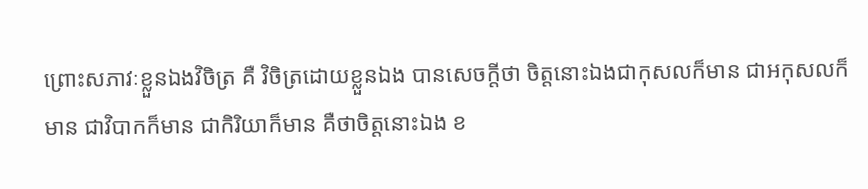ព្រេាះសភាវៈខ្លួនឯងវិចិត្រ គឺ វិចិត្រដេាយខ្លួនឯង បានសេចក្តីថា ចិត្តនេាះឯងជាកុសលក៏មាន ជាអកុសលក៏មាន ជាវិបាកក៏មាន ជាកិរិយាក៏មាន គឺថាចិត្តនេាះឯង ខ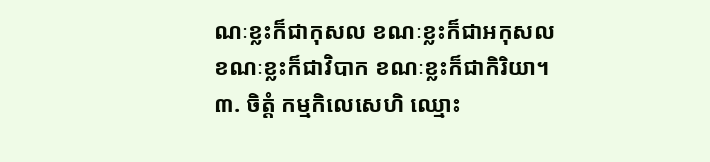ណៈខ្លះក៏ជាកុសល ខណៈខ្លះក៏ជាអកុសល ខណៈខ្លះក៏ជាវិបាក ខណៈខ្លះក៏ជាកិរិយា។
៣. ចិត្តំ កម្មកិលេសេហិ ឈ្មេាះ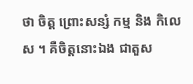ថា ចិត្ត ព្រេាះសន្សំ កម្ម និង កិលេស ។ គឺចិត្តនេាះឯង ជាតួស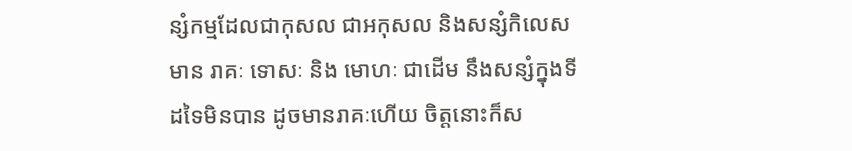ន្សំកម្មដែលជាកុសល ជាអកុសល និងសន្សំកិលេស មាន រាគៈ ទេាសៈ និង មេាហៈ ជាដេីម នឹងសន្សំក្នុងទីដទៃមិនបាន ដូចមានរាគៈហេីយ ចិត្តនេាះក៏ស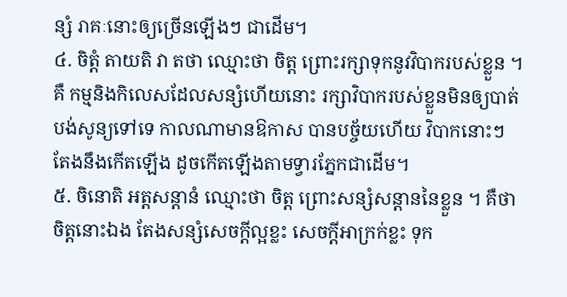ន្សំ រាគៈនេាះឲ្យច្រេីនឡេីងៗ ជាដេីម។
៤. ចិត្តំ តាយតិ វា តថា ឈ្មេាះថា ចិត្ត ព្រេាះរក្សាទុកនូវវិបាករបស់ខ្លួន ។ គឺ កម្មនិងកិលេសដែលសន្សំហេីយនេាះ រក្សាវិបាករបស់ខ្លួនមិនឲ្យបាត់បង់សូន្យទៅទេ កាលណាមានឱកាស បានបច្ច័យហេីយ វិបាកនេាះៗ តែងនឹងកេីតឡេីង ដូចកេីតឡេីងតាមទ្វារភ្នែកជាដេីម។
៥. ចិនេាតិ អត្តសន្តានំ ឈ្មេាះថា ចិត្ត ព្រេាះសន្សំសន្តាននៃខ្លួន ។ គឺថា ចិត្តនេាះឯង តែងសន្សំសេចក្តីល្អខ្លះ សេចក្តីអាក្រក់ខ្លះ ទុក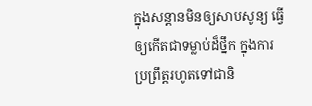ក្នុងសន្តានមិនឲ្យសាបសូន្យ ធ្វេីឲ្យកេីតជាទម្លាប់ដ៏ថ្នឹក ក្នុងការប្រព្រឹត្តរហូតទៅជានិ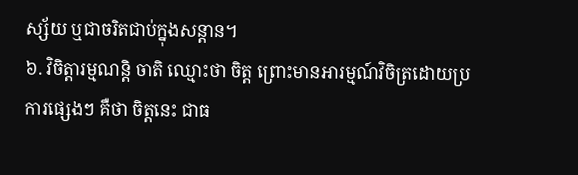ស្ស័យ ឬជាចរិតជាប់ក្នុងសន្តាន។
៦. វិចិត្តារម្មណន្តិ ចាតិ ឈ្មេាះថា ចិត្ត ព្រេាះមានអារម្មណ៍វិចិត្រដេាយប្រការផ្សេងៗ គឺថា ចិត្តនេះ ជាធ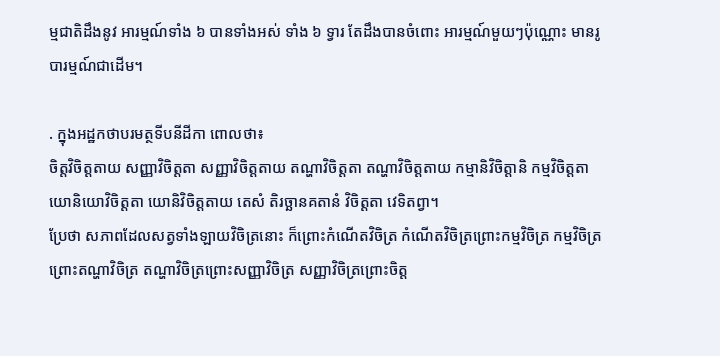ម្មជាតិដឹងនូវ អារម្មណ៍ទាំង ៦ បានទាំងអស់ ទាំង ៦ ទ្វារ តែដឹងបានចំពេាះ អារម្មណ៍មួយៗប៉ុណ្ណេាះ មានរូបារម្មណ៍ជាដេីម។

. ក្នុងអដ្ឋកថាបរមត្ថទីបនីដីកា ពេាលថា៖
ចិត្តវិចិត្តតាយ សញ្ញាវិចិត្តតា សញ្ញាវិចិត្តតាយ តណ្ហាវិចិត្តតា តណ្ហាវិចិត្តតាយ កម្មានិវិចិត្តានិ កម្មវិចិត្តតា យេានិយេាវិចិត្តតា យេានិវិចិត្តតាយ តេសំ តិរច្ឆានគតានំ វិចិត្តតា វេទិតព្វា។
ប្រែថា សភាពដែលសត្វទាំងឡាយវិចិត្រនេាះ ក៏ព្រេាះកំណេីតវិចិត្រ កំណេីតវិចិត្រព្រេាះកម្មវិចិត្រ កម្មវិចិត្រព្រេាះតណ្ហាវិចិត្រ តណ្ហាវិចិត្រព្រេាះសញ្ញាវិចិត្រ សញ្ញាវិចិត្រព្រេាះចិត្ត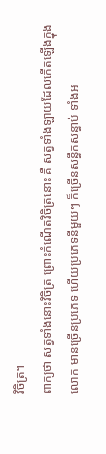វិចិត្រ។
ពាក្យថា សត្វទាំងនេាះវិចិត្រ ព្រេាះកំណេីតវិចិត្រនេាះ គឺ សត្វទាំងឡាយដែលកេីតឡេីងក្នុងលេាក មានច្រេីនប្រភេទ ហេីយប្រភេទនីមួយៗ ក៏ច្រេីនសន្ធឹកសន្ធាប់ ទាំងអ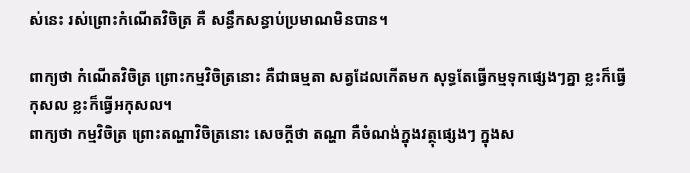ស់នេះ រស់ព្រេាះកំណេីតវិចិត្រ គឺ សន្ធឹកសន្ធាប់ប្រមាណមិនបាន។

ពាក្យថា កំណេីតវិចិត្រ ព្រេាះកម្មវិចិត្រនេាះ គឺជាធម្មតា សត្វដែលកេីតមក សុទ្ធតែធ្វេីកម្មទុកផ្សេងៗគ្នា ខ្លះក៏ធ្វេីកុសល ខ្លះក៏ធ្វេីអកុសល។
ពាក្យថា កម្មវិចិត្រ ព្រេាះតណ្ហាវិចិត្រនេាះ សេចក្តីថា តណ្ហា គឺចំណង់ក្នុងវត្ថុផ្សេងៗ ក្នុងស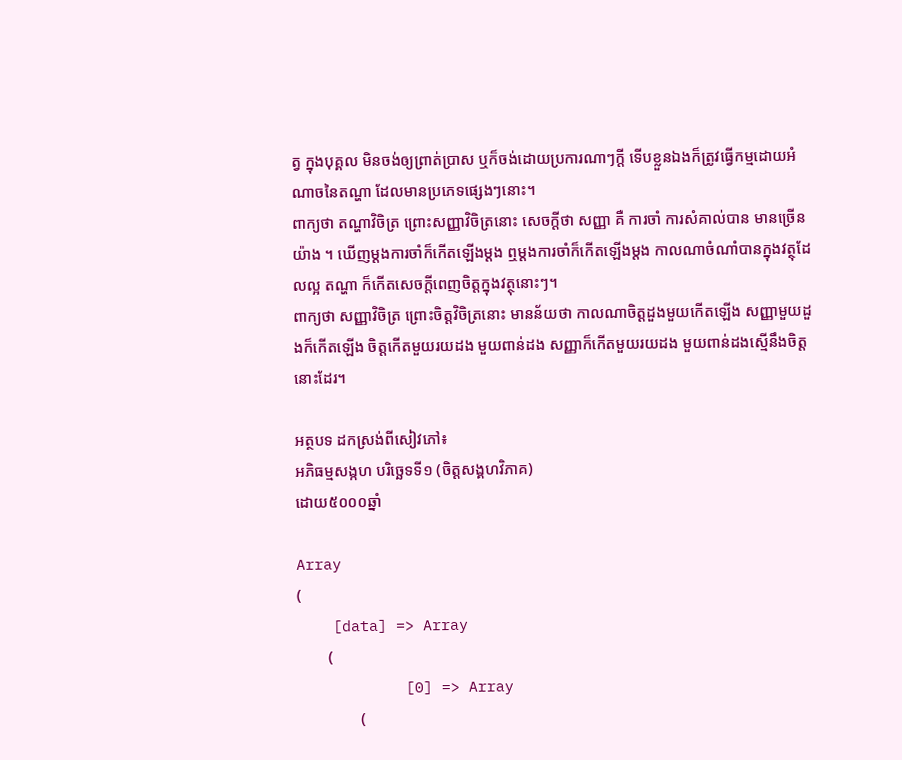ត្វ ក្នុងបុគ្គល មិនចង់ឲ្យព្រាត់ប្រាស ឬក៏ចង់ដេាយប្រការណាៗក្តី ទេីបខ្លួនឯងក៏ត្រូវធ្វេីកម្មដេាយអំណាចនៃតណ្ហា ដែលមានប្រភេទផ្សេងៗនេាះ។
ពាក្យថា តណ្ហាវិចិត្រ ព្រេាះសញ្ញាវិចិត្រនេាះ សេចក្តីថា សញ្ញា គឺ ការចាំ ការសំគាល់បាន មានច្រេីនយ៉ាង ។ ឃេីញម្តងការចាំក៏កេីតឡេីងម្តង ឮម្តងការចាំក៏កេីតឡេីងម្តង កាលណាចំណាំបានក្នុងវត្ថុដែលល្អ តណ្ហា ក៏កេីតសេចក្តីពេញចិត្តក្នុងវត្ថុនេាះៗ។
ពាក្យថា សញ្ញាវិចិត្រ ព្រេាះចិត្តវិចិត្រនេាះ មានន័យថា កាលណាចិត្តដួងមួយកេីតឡេីង សញ្ញាមួយដួងក៏កេីតឡេីង ចិត្តកេីតមួយរយដង មួយពាន់ដង សញ្ញាក៏កេីតមួយរយដង មួយពាន់ដងស្មេីនឹងចិត្តនេាះដែរ។

អត្ថបទ ដកស្រង់ពីសៀវភៅ៖
អភិធម្មសង្កហ បរិច្ឆេទទី១ (ចិត្តសង្គហវិភាគ)
ដោយ៥០០០ឆ្នាំ

Array
(
    [data] => Array
        (
            [0] => Array
                (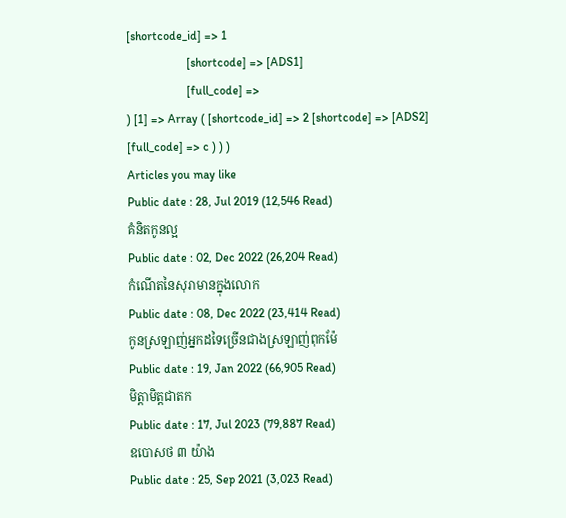[shortcode_id] => 1
                    [shortcode] => [ADS1]
                    [full_code] =>
) [1] => Array ( [shortcode_id] => 2 [shortcode] => [ADS2] [full_code] => c ) ) )
Articles you may like
Public date : 28, Jul 2019 (12,546 Read)
គំនិតកូនល្អ
Public date : 02, Dec 2022 (26,204 Read)
កំណើតនៃសុរាមានក្នុងលោក
Public date : 08, Dec 2022 (23,414 Read)
កូនស្រឡាញ់អ្នកដទៃច្រើនជាងស្រឡាញ់ពុកម៉ែ
Public date : 19, Jan 2022 (66,905 Read)
មិត្តាមិត្តជាតក
Public date : 17, Jul 2023 (79,887 Read)
ឧបោសថ ៣ យ៉ាង
Public date : 25, Sep 2021 (3,023 Read)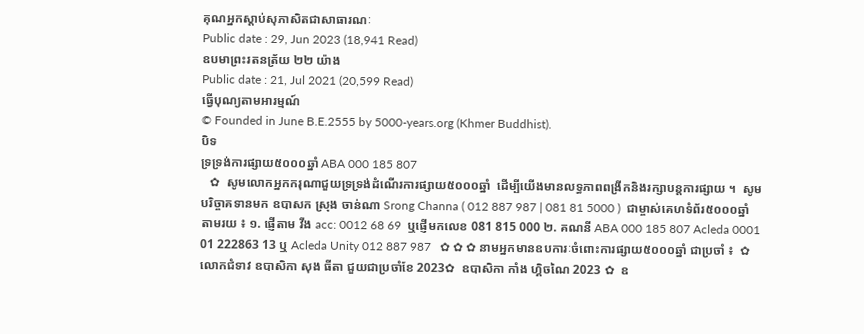គុណអ្នកស្ដាប់សុភាសិតជាសាធារណៈ
Public date : 29, Jun 2023 (18,941 Read)
ឧបមាព្រះរតនត្រ័យ ២២ យ៉ាង
Public date : 21, Jul 2021 (20,599 Read)
ធ្វើបុណ្យតាមអារម្មណ៍
© Founded in June B.E.2555 by 5000-years.org (Khmer Buddhist).
បិទ
ទ្រទ្រង់ការផ្សាយ៥០០០ឆ្នាំ ABA 000 185 807
   ✿  សូមលោកអ្នកករុណាជួយទ្រទ្រង់ដំណើរការផ្សាយ៥០០០ឆ្នាំ  ដើម្បីយើងមានលទ្ធភាពពង្រីកនិងរក្សាបន្តការផ្សាយ ។  សូមបរិច្ចាគទានមក ឧបាសក ស្រុង ចាន់ណា Srong Channa ( 012 887 987 | 081 81 5000 )  ជាម្ចាស់គេហទំព័រ៥០០០ឆ្នាំ   តាមរយ ៖ ១. ផ្ញើតាម វីង acc: 0012 68 69  ឬផ្ញើមកលេខ 081 815 000 ២. គណនី ABA 000 185 807 Acleda 0001 01 222863 13 ឬ Acleda Unity 012 887 987   ✿ ✿ ✿ នាមអ្នកមានឧបការៈចំពោះការផ្សាយ៥០០០ឆ្នាំ ជាប្រចាំ ៖  ✿  លោកជំទាវ ឧបាសិកា សុង ធីតា ជួយជាប្រចាំខែ 2023✿  ឧបាសិកា កាំង ហ្គិចណៃ 2023 ✿  ឧ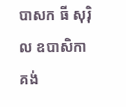បាសក ធី សុរ៉ិល ឧបាសិកា គង់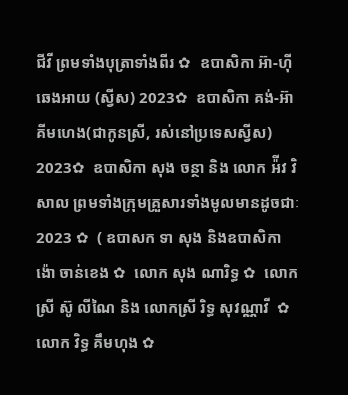ជីវី ព្រមទាំងបុត្រាទាំងពីរ ✿  ឧបាសិកា អ៊ា-ហុី ឆេងអាយ (ស្វីស) 2023✿  ឧបាសិកា គង់-អ៊ា គីមហេង(ជាកូនស្រី, រស់នៅប្រទេសស្វីស) 2023✿  ឧបាសិកា សុង ចន្ថា និង លោក អ៉ីវ វិសាល ព្រមទាំងក្រុមគ្រួសារទាំងមូលមានដូចជាៈ 2023 ✿  ( ឧបាសក ទា សុង និងឧបាសិកា ង៉ោ ចាន់ខេង ✿  លោក សុង ណារិទ្ធ ✿  លោកស្រី ស៊ូ លីណៃ និង លោកស្រី រិទ្ធ សុវណ្ណាវី  ✿  លោក វិទ្ធ គឹមហុង ✿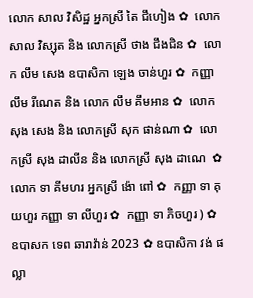លោក សាល វិសិដ្ឋ អ្នកស្រី តៃ ជឹហៀង ✿  លោក សាល វិស្សុត និង លោកស្រី ថាង ជឹងជិន ✿  លោក លឹម សេង ឧបាសិកា ឡេង ចាន់ហួរ ✿  កញ្ញា លឹម រីណេត និង លោក លឹម គឹមអាន ✿  លោក សុង សេង និង លោកស្រី សុក ផាន់ណា ✿  លោកស្រី សុង ដាលីន និង លោកស្រី សុង ដាណេ  ✿  លោក ទា គីមហរ អ្នកស្រី ង៉ោ ពៅ ✿  កញ្ញា ទា គុយហួរ កញ្ញា ទា លីហួរ ✿  កញ្ញា ទា ភិចហួរ ) ✿  ឧបាសក ទេព ឆារាវ៉ាន់ 2023 ✿ ឧបាសិកា វង់ ផល្លា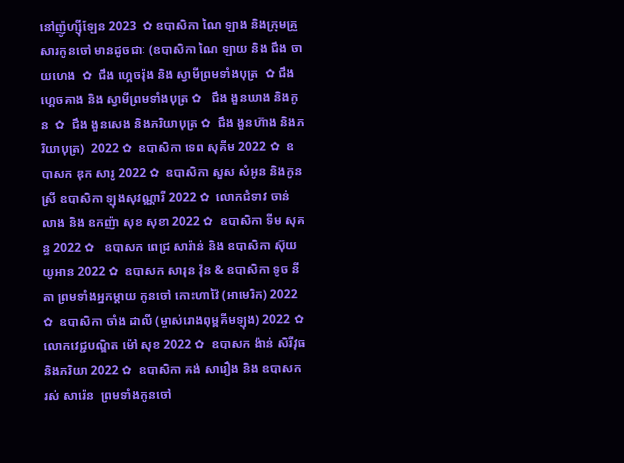នៅញ៉ូហ្ស៊ីឡែន 2023  ✿ ឧបាសិកា ណៃ ឡាង និងក្រុមគ្រួសារកូនចៅ មានដូចជាៈ (ឧបាសិកា ណៃ ឡាយ និង ជឹង ចាយហេង  ✿  ជឹង ហ្គេចរ៉ុង និង ស្វាមីព្រមទាំងបុត្រ  ✿ ជឹង ហ្គេចគាង និង ស្វាមីព្រមទាំងបុត្រ ✿   ជឹង ងួនឃាង និងកូន  ✿  ជឹង ងួនសេង និងភរិយាបុត្រ ✿  ជឹង ងួនហ៊ាង និងភរិយាបុត្រ)  2022 ✿  ឧបាសិកា ទេព សុគីម 2022 ✿  ឧបាសក ឌុក សារូ 2022 ✿  ឧបាសិកា សួស សំអូន និងកូនស្រី ឧបាសិកា ឡុងសុវណ្ណារី 2022 ✿  លោកជំទាវ ចាន់ លាង និង ឧកញ៉ា សុខ សុខា 2022 ✿  ឧបាសិកា ទីម សុគន្ធ 2022 ✿   ឧបាសក ពេជ្រ សារ៉ាន់ និង ឧបាសិកា ស៊ុយ យូអាន 2022 ✿  ឧបាសក សារុន វ៉ុន & ឧបាសិកា ទូច នីតា ព្រមទាំងអ្នកម្តាយ កូនចៅ កោះហាវ៉ៃ (អាមេរិក) 2022 ✿  ឧបាសិកា ចាំង ដាលី (ម្ចាស់រោងពុម្ពគីមឡុង) 2022 ✿  លោកវេជ្ជបណ្ឌិត ម៉ៅ សុខ 2022 ✿  ឧបាសក ង៉ាន់ សិរីវុធ និងភរិយា 2022 ✿  ឧបាសិកា គង់ សារឿង និង ឧបាសក រស់ សារ៉េន  ព្រមទាំងកូនចៅ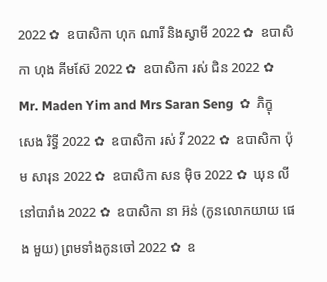2022 ✿  ឧបាសិកា ហុក ណារី និងស្វាមី 2022 ✿  ឧបាសិកា ហុង គីមស៊ែ 2022 ✿  ឧបាសិកា រស់ ជិន 2022 ✿  Mr. Maden Yim and Mrs Saran Seng  ✿  ភិក្ខុ សេង រិទ្ធី 2022 ✿  ឧបាសិកា រស់ វី 2022 ✿  ឧបាសិកា ប៉ុម សារុន 2022 ✿  ឧបាសិកា សន ម៉ិច 2022 ✿  ឃុន លី នៅបារាំង 2022 ✿  ឧបាសិកា នា អ៊ន់ (កូនលោកយាយ ផេង មួយ) ព្រមទាំងកូនចៅ 2022 ✿  ឧ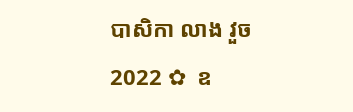បាសិកា លាង វួច  2022 ✿  ឧ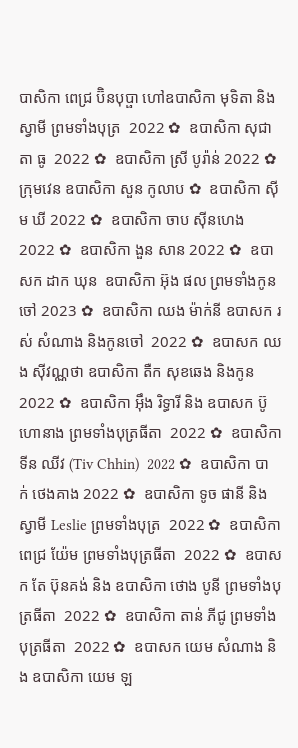បាសិកា ពេជ្រ ប៊ិនបុប្ផា ហៅឧបាសិកា មុទិតា និងស្វាមី ព្រមទាំងបុត្រ  2022 ✿  ឧបាសិកា សុជាតា ធូ  2022 ✿  ឧបាសិកា ស្រី បូរ៉ាន់ 2022 ✿  ក្រុមវេន ឧបាសិកា សួន កូលាប ✿  ឧបាសិកា ស៊ីម ឃី 2022 ✿  ឧបាសិកា ចាប ស៊ីនហេង 2022 ✿  ឧបាសិកា ងួន សាន 2022 ✿  ឧបាសក ដាក ឃុន  ឧបាសិកា អ៊ុង ផល ព្រមទាំងកូនចៅ 2023 ✿  ឧបាសិកា ឈង ម៉ាក់នី ឧបាសក រស់ សំណាង និងកូនចៅ  2022 ✿  ឧបាសក ឈង សុីវណ្ណថា ឧបាសិកា តឺក សុខឆេង និងកូន 2022 ✿  ឧបាសិកា អុឹង រិទ្ធារី និង ឧបាសក ប៊ូ ហោនាង ព្រមទាំងបុត្រធីតា  2022 ✿  ឧបាសិកា ទីន ឈីវ (Tiv Chhin)  2022 ✿  ឧបាសិកា បាក់ ថេងគាង 2022 ✿  ឧបាសិកា ទូច ផានី និង ស្វាមី Leslie ព្រមទាំងបុត្រ  2022 ✿  ឧបាសិកា ពេជ្រ យ៉ែម ព្រមទាំងបុត្រធីតា  2022 ✿  ឧបាសក តែ ប៊ុនគង់ និង ឧបាសិកា ថោង បូនី ព្រមទាំងបុត្រធីតា  2022 ✿  ឧបាសិកា តាន់ ភីជូ ព្រមទាំងបុត្រធីតា  2022 ✿  ឧបាសក យេម សំណាង និង ឧបាសិកា យេម ឡ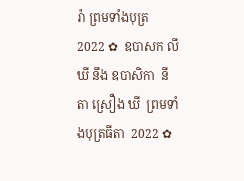រ៉ា ព្រមទាំងបុត្រ  2022 ✿  ឧបាសក លី ឃី នឹង ឧបាសិកា  នីតា ស្រឿង ឃី  ព្រមទាំងបុត្រធីតា  2022 ✿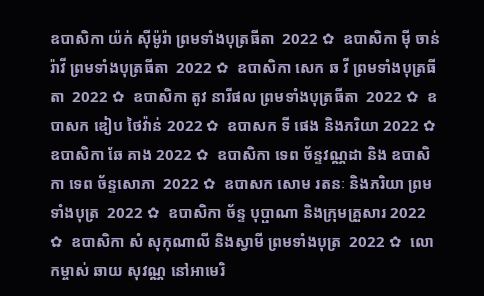ឧបាសិកា យ៉ក់ សុីម៉ូរ៉ា ព្រមទាំងបុត្រធីតា  2022 ✿  ឧបាសិកា មុី ចាន់រ៉ាវី ព្រមទាំងបុត្រធីតា  2022 ✿  ឧបាសិកា សេក ឆ វី ព្រមទាំងបុត្រធីតា  2022 ✿  ឧបាសិកា តូវ នារីផល ព្រមទាំងបុត្រធីតា  2022 ✿  ឧបាសក ឌៀប ថៃវ៉ាន់ 2022 ✿  ឧបាសក ទី ផេង និងភរិយា 2022 ✿  ឧបាសិកា ឆែ គាង 2022 ✿  ឧបាសិកា ទេព ច័ន្ទវណ្ណដា និង ឧបាសិកា ទេព ច័ន្ទសោភា  2022 ✿  ឧបាសក សោម រតនៈ និងភរិយា ព្រមទាំងបុត្រ  2022 ✿  ឧបាសិកា ច័ន្ទ បុប្ផាណា និងក្រុមគ្រួសារ 2022 ✿  ឧបាសិកា សំ សុកុណាលី និងស្វាមី ព្រមទាំងបុត្រ  2022 ✿  លោកម្ចាស់ ឆាយ សុវណ្ណ នៅអាមេរិ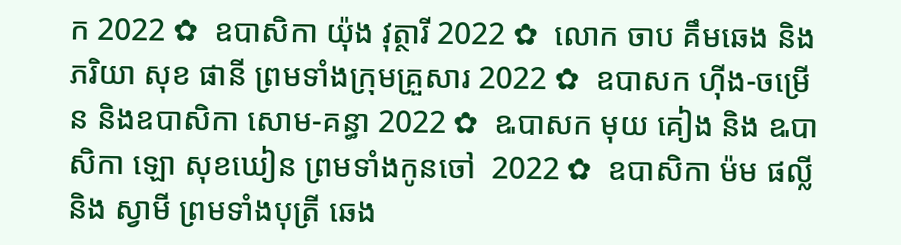ក 2022 ✿  ឧបាសិកា យ៉ុង វុត្ថារី 2022 ✿  លោក ចាប គឹមឆេង និងភរិយា សុខ ផានី ព្រមទាំងក្រុមគ្រួសារ 2022 ✿  ឧបាសក ហ៊ីង-ចម្រើន និងឧបាសិកា សោម-គន្ធា 2022 ✿  ឩបាសក មុយ គៀង និង ឩបាសិកា ឡោ សុខឃៀន ព្រមទាំងកូនចៅ  2022 ✿  ឧបាសិកា ម៉ម ផល្លី និង ស្វាមី ព្រមទាំងបុត្រី ឆេង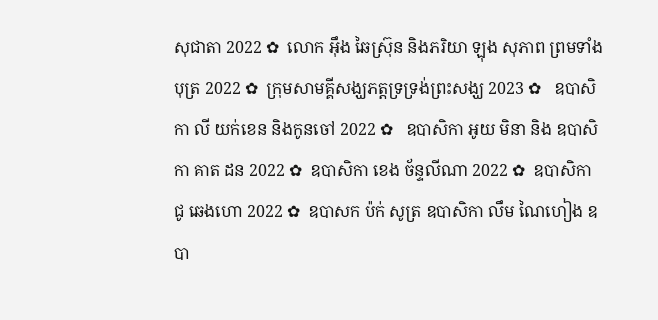សុជាតា 2022 ✿  លោក អ៊ឹង ឆៃស្រ៊ុន និងភរិយា ឡុង សុភាព ព្រមទាំងបុត្រ 2022 ✿  ក្រុមសាមគ្គីសង្ឃភត្តទ្រទ្រង់ព្រះសង្ឃ 2023 ✿   ឧបាសិកា លី យក់ខេន និងកូនចៅ 2022 ✿   ឧបាសិកា អូយ មិនា និង ឧបាសិកា គាត ដន 2022 ✿  ឧបាសិកា ខេង ច័ន្ទលីណា 2022 ✿  ឧបាសិកា ជូ ឆេងហោ 2022 ✿  ឧបាសក ប៉ក់ សូត្រ ឧបាសិកា លឹម ណៃហៀង ឧបា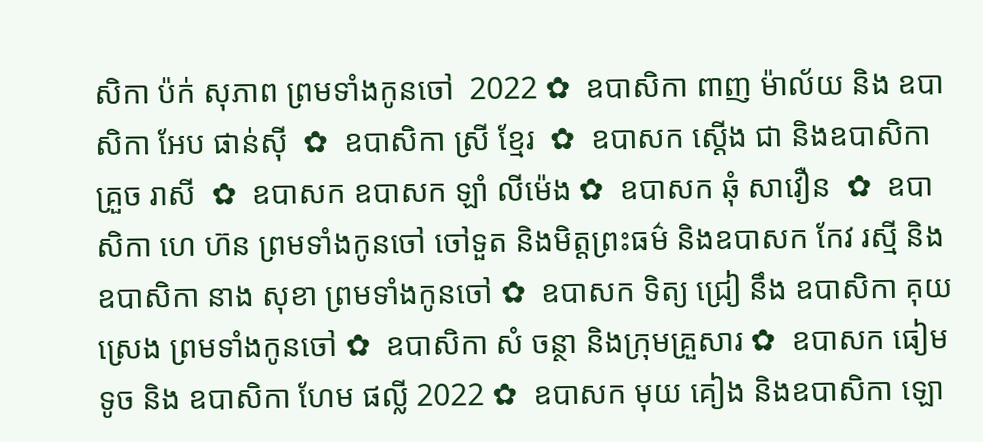សិកា ប៉ក់ សុភាព ព្រមទាំងកូនចៅ  2022 ✿  ឧបាសិកា ពាញ ម៉ាល័យ និង ឧបាសិកា អែប ផាន់ស៊ី  ✿  ឧបាសិកា ស្រី ខ្មែរ  ✿  ឧបាសក ស្តើង ជា និងឧបាសិកា គ្រួច រាសី  ✿  ឧបាសក ឧបាសក ឡាំ លីម៉េង ✿  ឧបាសក ឆុំ សាវឿន  ✿  ឧបាសិកា ហេ ហ៊ន ព្រមទាំងកូនចៅ ចៅទួត និងមិត្តព្រះធម៌ និងឧបាសក កែវ រស្មី និងឧបាសិកា នាង សុខា ព្រមទាំងកូនចៅ ✿  ឧបាសក ទិត្យ ជ្រៀ នឹង ឧបាសិកា គុយ ស្រេង ព្រមទាំងកូនចៅ ✿  ឧបាសិកា សំ ចន្ថា និងក្រុមគ្រួសារ ✿  ឧបាសក ធៀម ទូច និង ឧបាសិកា ហែម ផល្លី 2022 ✿  ឧបាសក មុយ គៀង និងឧបាសិកា ឡោ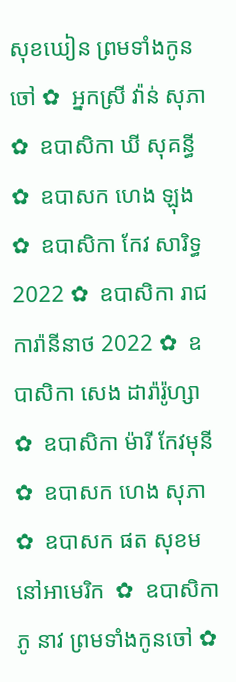សុខឃៀន ព្រមទាំងកូនចៅ ✿  អ្នកស្រី វ៉ាន់ សុភា ✿  ឧបាសិកា ឃី សុគន្ធី ✿  ឧបាសក ហេង ឡុង  ✿  ឧបាសិកា កែវ សារិទ្ធ 2022 ✿  ឧបាសិកា រាជ ការ៉ានីនាថ 2022 ✿  ឧបាសិកា សេង ដារ៉ារ៉ូហ្សា ✿  ឧបាសិកា ម៉ារី កែវមុនី ✿  ឧបាសក ហេង សុភា  ✿  ឧបាសក ផត សុខម នៅអាមេរិក  ✿  ឧបាសិកា ភូ នាវ ព្រមទាំងកូនចៅ ✿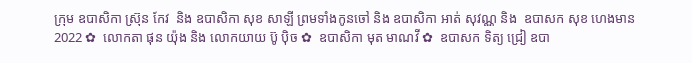ក្រុម ឧបាសិកា ស្រ៊ុន កែវ  និង ឧបាសិកា សុខ សាឡី ព្រមទាំងកូនចៅ និង ឧបាសិកា អាត់ សុវណ្ណ និង  ឧបាសក សុខ ហេងមាន 2022 ✿  លោកតា ផុន យ៉ុង និង លោកយាយ ប៊ូ ប៉ិច ✿  ឧបាសិកា មុត មាណវី ✿  ឧបាសក ទិត្យ ជ្រៀ ឧបា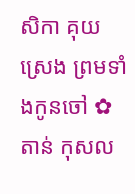សិកា គុយ ស្រេង ព្រមទាំងកូនចៅ ✿  តាន់ កុសល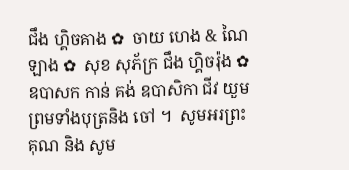ជឹង ហ្គិចគាង ✿  ចាយ ហេង & ណៃ ឡាង ✿  សុខ សុភ័ក្រ ជឹង ហ្គិចរ៉ុង ✿  ឧបាសក កាន់ គង់ ឧបាសិកា ជីវ យួម ព្រមទាំងបុត្រនិង ចៅ ។  សូមអរព្រះគុណ និង សូម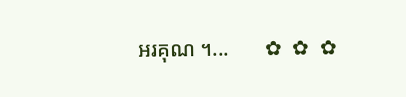អរគុណ ។...       ✿  ✿  ✿